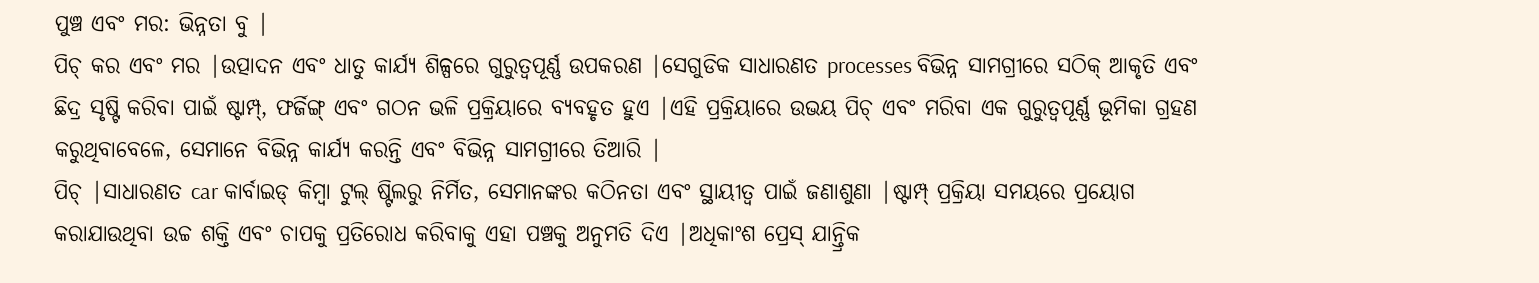ପୁଞ୍ଚ ଏବଂ ମର: ଭିନ୍ନତା ବୁ |
ପିଚ୍ କର ଏବଂ ମର |ଉତ୍ପାଦନ ଏବଂ ଧାତୁ କାର୍ଯ୍ୟ ଶିଳ୍ପରେ ଗୁରୁତ୍ୱପୂର୍ଣ୍ଣ ଉପକରଣ |ସେଗୁଡିକ ସାଧାରଣତ processes ବିଭିନ୍ନ ସାମଗ୍ରୀରେ ସଠିକ୍ ଆକୃତି ଏବଂ ଛିଦ୍ର ସୃଷ୍ଟି କରିବା ପାଇଁ ଷ୍ଟାମ୍ପ୍, ଫର୍ଜିଙ୍ଗ୍ ଏବଂ ଗଠନ ଭଳି ପ୍ରକ୍ରିୟାରେ ବ୍ୟବହୃତ ହୁଏ |ଏହି ପ୍ରକ୍ରିୟାରେ ଉଭୟ ପିଚ୍ ଏବଂ ମରିବା ଏକ ଗୁରୁତ୍ୱପୂର୍ଣ୍ଣ ଭୂମିକା ଗ୍ରହଣ କରୁଥିବାବେଳେ, ସେମାନେ ବିଭିନ୍ନ କାର୍ଯ୍ୟ କରନ୍ତି ଏବଂ ବିଭିନ୍ନ ସାମଗ୍ରୀରେ ତିଆରି |
ପିଚ୍ |ସାଧାରଣତ car କାର୍ବାଇଡ୍ କିମ୍ବା ଟୁଲ୍ ଷ୍ଟିଲରୁ ନିର୍ମିତ, ସେମାନଙ୍କର କଠିନତା ଏବଂ ସ୍ଥାୟୀତ୍ୱ ପାଇଁ ଜଣାଶୁଣା |ଷ୍ଟାମ୍ପ୍ ପ୍ରକ୍ରିୟା ସମୟରେ ପ୍ରୟୋଗ କରାଯାଉଥିବା ଉଚ୍ଚ ଶକ୍ତି ଏବଂ ଚାପକୁ ପ୍ରତିରୋଧ କରିବାକୁ ଏହା ପଞ୍ଚକୁ ଅନୁମତି ଦିଏ |ଅଧିକାଂଶ ପ୍ରେସ୍ ଯାନ୍ତ୍ରିକ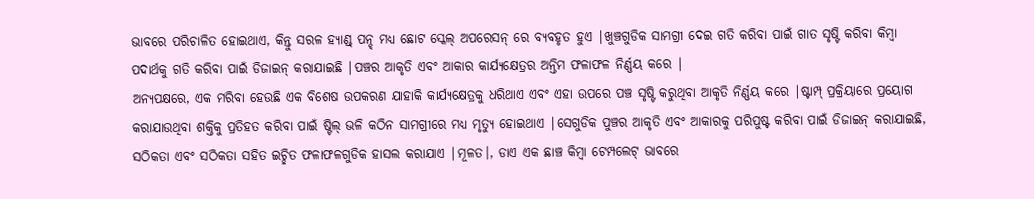ଭାବରେ ପରିଚାଳିତ ହୋଇଥାଏ, କିନ୍ତୁ ସରଳ ହ୍ୟାଣ୍ଡ୍ ପନ୍ଚ୍ ମଧ୍ୟ ଛୋଟ ସ୍କେଲ୍ ଅପରେସନ୍ ରେ ବ୍ୟବହୃତ ହୁଏ |ଖୁଞ୍ଚଗୁଡିକ ସାମଗ୍ରୀ ଦେଇ ଗତି କରିବା ପାଇଁ ଗାତ ସୃଷ୍ଟି କରିବା କିମ୍ବା ପଦାର୍ଥକୁ ଗତି କରିବା ପାଇଁ ଡିଜାଇନ୍ କରାଯାଇଛି |ପଞ୍ଚର ଆକୃତି ଏବଂ ଆକାର କାର୍ଯ୍ୟକ୍ଷେତ୍ରର ଅନ୍ତିମ ଫଳାଫଳ ନିର୍ଣ୍ଣୟ କରେ |
ଅନ୍ୟପକ୍ଷରେ, ଏକ ମରିବା ହେଉଛି ଏକ ବିଶେଷ ଉପକରଣ ଯାହାକି କାର୍ଯ୍ୟକ୍ଷେତ୍ରକୁ ଧରିଥାଏ ଏବଂ ଏହା ଉପରେ ପଞ୍ଚ ସୃଷ୍ଟି କରୁଥିବା ଆକୃତି ନିର୍ଣ୍ଣୟ କରେ |ଷ୍ଟାମ୍ପ୍ ପ୍ରକ୍ରିୟାରେ ପ୍ରୟୋଗ କରାଯାଉଥିବା ଶକ୍ତିକୁ ପ୍ରତିହତ କରିବା ପାଇଁ ଷ୍ଟିଲ୍ ଭଳି କଠିନ ସାମଗ୍ରୀରେ ମଧ୍ୟ ମୃତ୍ୟୁ ହୋଇଥାଏ |ସେଗୁଡିକ ପୁଞ୍ଚର ଆକୃତି ଏବଂ ଆକାରକୁ ପରିପୁଷ୍ଟ କରିବା ପାଇଁ ଡିଜାଇନ୍ କରାଯାଇଛି, ସଠିକତା ଏବଂ ସଠିକତା ସହିତ ଇଚ୍ଛିତ ଫଳାଫଳଗୁଡିକ ହାସଲ କରାଯାଏ |ମୂଳତ।, ଡାଏ ଏକ ଛାଞ୍ଚ କିମ୍ବା ଟେମ୍ପଲେଟ୍ ଭାବରେ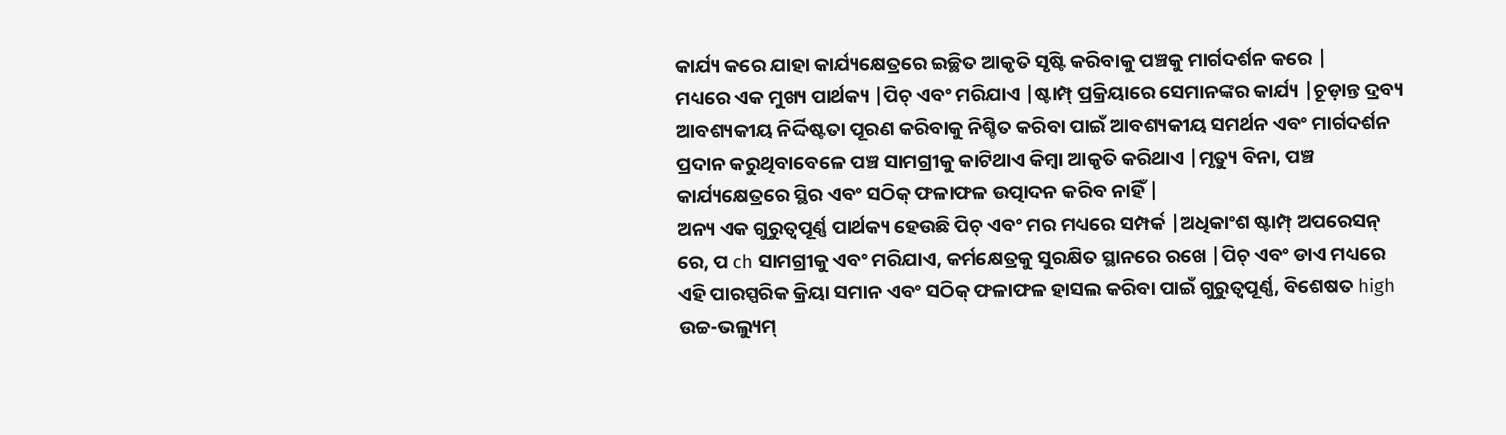କାର୍ଯ୍ୟ କରେ ଯାହା କାର୍ଯ୍ୟକ୍ଷେତ୍ରରେ ଇଚ୍ଛିତ ଆକୃତି ସୃଷ୍ଟି କରିବାକୁ ପଞ୍ଚକୁ ମାର୍ଗଦର୍ଶନ କରେ |
ମଧ୍ୟରେ ଏକ ମୁଖ୍ୟ ପାର୍ଥକ୍ୟ |ପିଚ୍ ଏବଂ ମରିଯାଏ |ଷ୍ଟାମ୍ପ୍ ପ୍ରକ୍ରିୟାରେ ସେମାନଙ୍କର କାର୍ଯ୍ୟ |ଚୂଡ଼ାନ୍ତ ଦ୍ରବ୍ୟ ଆବଶ୍ୟକୀୟ ନିର୍ଦ୍ଦିଷ୍ଟତା ପୂରଣ କରିବାକୁ ନିଶ୍ଚିତ କରିବା ପାଇଁ ଆବଶ୍ୟକୀୟ ସମର୍ଥନ ଏବଂ ମାର୍ଗଦର୍ଶନ ପ୍ରଦାନ କରୁଥିବାବେଳେ ପଞ୍ଚ ସାମଗ୍ରୀକୁ କାଟିଥାଏ କିମ୍ବା ଆକୃତି କରିଥାଏ |ମୃତ୍ୟୁ ବିନା, ପଞ୍ଚ କାର୍ଯ୍ୟକ୍ଷେତ୍ରରେ ସ୍ଥିର ଏବଂ ସଠିକ୍ ଫଳାଫଳ ଉତ୍ପାଦନ କରିବ ନାହିଁ |
ଅନ୍ୟ ଏକ ଗୁରୁତ୍ୱପୂର୍ଣ୍ଣ ପାର୍ଥକ୍ୟ ହେଉଛି ପିଚ୍ ଏବଂ ମର ମଧ୍ୟରେ ସମ୍ପର୍କ |ଅଧିକାଂଶ ଷ୍ଟାମ୍ପ୍ ଅପରେସନ୍ ରେ, ପ ch ସାମଗ୍ରୀକୁ ଏବଂ ମରିଯାଏ, କର୍ମକ୍ଷେତ୍ରକୁ ସୁରକ୍ଷିତ ସ୍ଥାନରେ ରଖେ |ପିଚ୍ ଏବଂ ଡାଏ ମଧ୍ୟରେ ଏହି ପାରସ୍ପରିକ କ୍ରିୟା ସମାନ ଏବଂ ସଠିକ୍ ଫଳାଫଳ ହାସଲ କରିବା ପାଇଁ ଗୁରୁତ୍ୱପୂର୍ଣ୍ଣ, ବିଶେଷତ high ଉଚ୍ଚ-ଭଲ୍ୟୁମ୍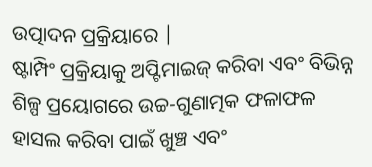ଉତ୍ପାଦନ ପ୍ରକ୍ରିୟାରେ |
ଷ୍ଟାମ୍ପିଂ ପ୍ରକ୍ରିୟାକୁ ଅପ୍ଟିମାଇଜ୍ କରିବା ଏବଂ ବିଭିନ୍ନ ଶିଳ୍ପ ପ୍ରୟୋଗରେ ଉଚ୍ଚ-ଗୁଣାତ୍ମକ ଫଳାଫଳ ହାସଲ କରିବା ପାଇଁ ଖୁଞ୍ଚ ଏବଂ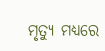ମୃତ୍ୟୁ ମଧ୍ୟରେ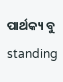ପାର୍ଥକ୍ୟ ବୁ standing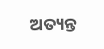ଅତ୍ୟନ୍ତ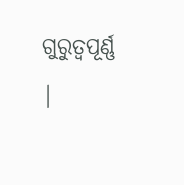ଗୁରୁତ୍ୱପୂର୍ଣ୍ଣ |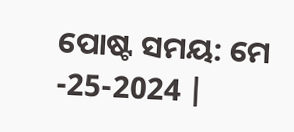ପୋଷ୍ଟ ସମୟ: ମେ -25-2024 |